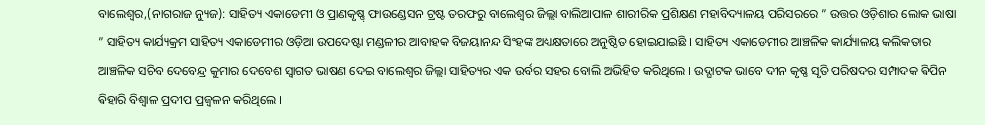ବାଲେଶ୍ଵର,(ନାଗରାଜ ନ୍ୟୁଜ): ସାହିତ୍ୟ ଏକାଡେମୀ ଓ ପ୍ରାଣକୃଷ୍ଣ଼ ଫାଉଣ୍ଡେସନ ଟ୍ରଷ୍ଟ ତରଫରୁ ବାଲେଶ୍ଵର ଜିଲ୍ଲା ବାଲିଆପାଳ ଶାରୀରିକ ପ୍ରଶିକ୍ଷଣ ମହାବିଦ୍ୟାଳୟ ପରିସରରେ ” ଉତ୍ତର ଓଡ଼ିଶାର ଲୋକ ଭାଷା ” ସାହିତ୍ୟ କାର୍ଯ୍ୟକ୍ରମ ସାହିତ୍ୟ ଏକାଡେମୀର ଓଡ଼ିଆ ଉପଦେଷ୍ଟା ମଣ୍ଡଳୀର ଆବାହକ ବିଜୟାନନ୍ଦ ସିଂହଙ୍କ ଅଧ୍ୟକ୍ଷତାରେ ଅନୁଷ୍ଠିତ ହୋଇଯାଇଛି । ସାହିତ୍ୟ ଏକାଡେମୀର ଆଞ୍ଚଳିକ କାର୍ଯ୍ୟାଳୟ କଲିକତାର ଆଞ୍ଚଳିକ ସଚିବ ଦେବେନ୍ଦ୍ର କୁମାର ଦେବେଶ ସ୍ବାଗତ ଭାଷଣ ଦେଇ ବାଲେଶ୍ଵର ଜିଲ୍ଲା ସାହିତ୍ୟର ଏକ ଉର୍ବର ସହର ବୋଲି ଅଭିହିତ କରିଥିଲେ । ଉଦ୍ଘାଟକ ଭାବେ ଦୀନ କୃଷ୍ଣ ସୃତି ପରିଷଦର ସମ୍ପାଦକ ଵିପିନ ଵିହାରି ବିଶ୍ବାଳ ପ୍ରଦୀପ ପ୍ରଜ୍ୱଳନ କରିଥିଲେ ।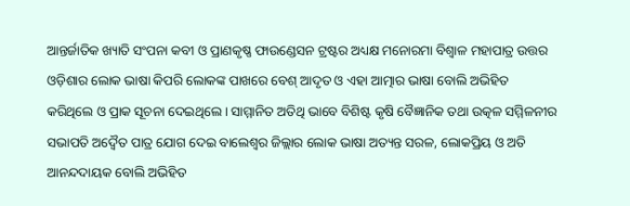ଆନ୍ତର୍ଜାତିକ ଖ୍ୟାତି ସଂପନା କବୀ ଓ ପ୍ରାଣକୃଷ୍ଣ ଫାଉଣ୍ଡେସନ ଟ୍ରଷ୍ଟର ଅଧ୍ୟକ୍ଷ ମନୋରମା ବିଶ୍ଵାଳ ମହାପାତ୍ର ଉତ୍ତର ଓଡ଼ିଶାର ଲୋକ ଭାଷା କିପରି ଲୋକଙ୍କ ପାଖରେ ବେଶ୍ ଆଦୃତ ଓ ଏହା ଆତ୍ମାର ଭାଷା ବୋଲି ଅଭିହିତ କରିଥିଲେ ଓ ପ୍ରାକ ସୂଚନା ଦେଇଥିଲେ । ସାମ୍ମାନିତ ଅତିଥି ଭାବେ ବିଶିଷ୍ଟ କୃଷି ବୈଜ୍ଞାନିକ ତଥା ଉତ୍କଳ ସମ୍ମିଳନୀର ସଭାପତି ଅଦ୍ଵୈତ ପାତ୍ର ଯୋଗ ଦେଇ ବାଲେଶ୍ଵର ଜିଲ୍ଲାର ଲୋକ ଭାଷା ଅତ୍ୟନ୍ତ ସରଳ, ଲୋକପ୍ରିୟ ଓ ଅତି ଆନନ୍ଦଦାୟକ ବୋଲି ଅଭିହିତ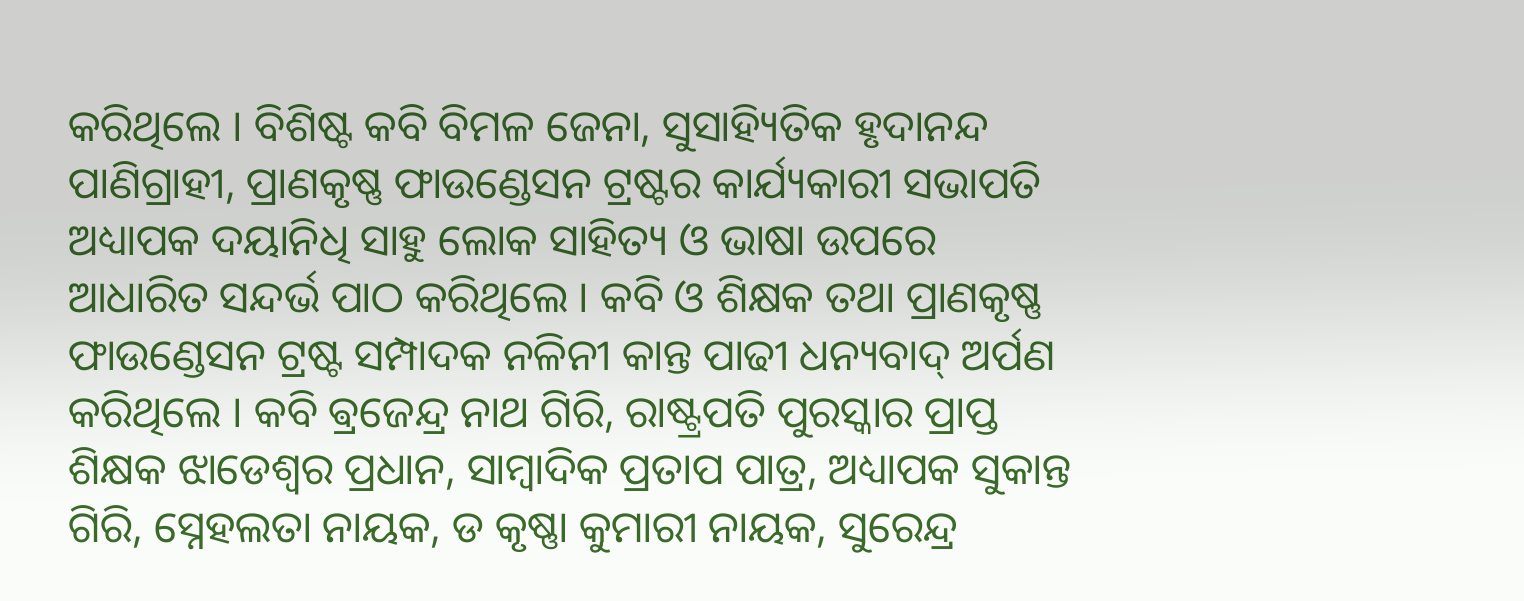କରିଥିଲେ । ବିଶିଷ୍ଟ କବି ବିମଳ ଜେନା, ସୁସାହ୍ୟିତିକ ହୃଦାନନ୍ଦ ପାଣିଗ୍ରାହୀ, ପ୍ରାଣକୃଷ୍ଣ ଫାଉଣ୍ଡେସନ ଟ୍ରଷ୍ଟର କାର୍ଯ୍ୟକାରୀ ସଭାପତି ଅଧ୍ୟାପକ ଦୟାନିଧି ସାହୁ ଲୋକ ସାହିତ୍ୟ ଓ ଭାଷା ଉପରେ ଆଧାରିତ ସନ୍ଦର୍ଭ ପାଠ କରିଥିଲେ । କବି ଓ ଶିକ୍ଷକ ତଥା ପ୍ରାଣକୃଷ୍ଣ ଫାଉଣ୍ଡେସନ ଟ୍ରଷ୍ଟ ସମ୍ପାଦକ ନଳିନୀ କାନ୍ତ ପାଢୀ ଧନ୍ୟବାଦ୍ ଅର୍ପଣ କରିଥିଲେ । କବି ଵ୍ରଜେନ୍ଦ୍ର ନାଥ ଗିରି, ରାଷ୍ଟ୍ରପତି ପୁରସ୍କାର ପ୍ରାପ୍ତ ଶିକ୍ଷକ ଝାଡେଶ୍ବର ପ୍ରଧାନ, ସାମ୍ବାଦିକ ପ୍ରତାପ ପାତ୍ର, ଅଧ୍ୟାପକ ସୁକାନ୍ତ ଗିରି, ସ୍ନେହଲତା ନାୟକ, ଡ କୃଷ୍ଣା କୁମାରୀ ନାୟକ, ସୁରେନ୍ଦ୍ର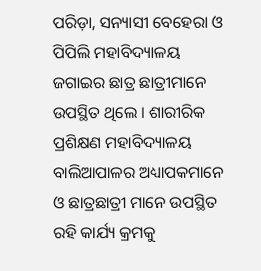ପରିଡ଼ା, ସନ୍ୟାସୀ ବେହେରା ଓ ପିପିଲି ମହାବିଦ୍ୟାଳୟ ଜଗାଇର ଛାତ୍ର ଛାତ୍ରୀମାନେ ଉପସ୍ଥିତ ଥିଲେ । ଶାରୀରିକ ପ୍ରଶିକ୍ଷଣ ମହାବିଦ୍ୟାଳୟ ବାଲିଆପାଳର ଅଧ୍ୟାପକମାନେ ଓ ଛାତ୍ରଛାତ୍ରୀ ମାନେ ଉପସ୍ଥିତ ରହି କାର୍ଯ୍ୟ କ୍ରମକୁ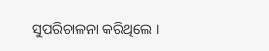ସୁପରିଚାଳନା କରିଥିଲେ ।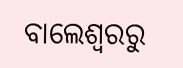ବାଲେଶ୍ଵରରୁ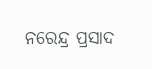ନରେନ୍ଦ୍ର ପ୍ରସାଦ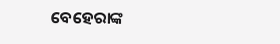ବେହେରାଙ୍କ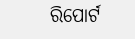ରିପୋର୍ଟ